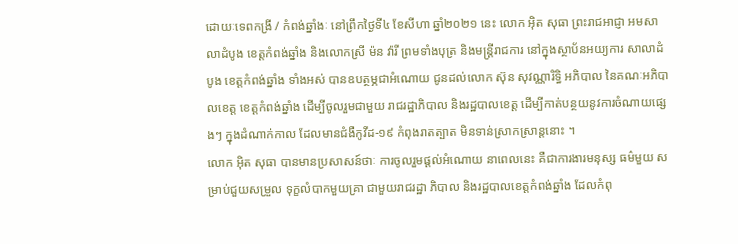ដោយៈទេពកង្រី / កំពង់ឆ្នាំងៈ នៅព្រឹកថ្ងៃទី៤ ខែសីហា ឆ្នាំ២០២១ នេះ លោក អ៊ិត សុធា ព្រះរាជអាជ្ញា អមសាលាដំបូង ខេត្តកំពង់ឆ្នាំង និងលោកស្រី ម៉ន វ៉ារី ព្រមទាំងបុត្រ និងមន្ត្រីរាជការ នៅក្នុងស្ថាប័នអយ្យការ សាលាដំបូង ខេត្តកំពង់ឆ្នាំង ទាំងអស់ បានឧបត្ថម្ភជាអំណោយ ជូនដល់លោក ស៊ុន សុវណ្ណារិទ្ធិ អភិបាល នៃគណៈអភិបាលខេត្ត ខេត្តកំពង់ឆ្នាំង ដើម្បីចូលរួមជាមួយ រាជរដ្ឋាភិបាល និងរដ្ឋបាលខេត្ត ដើម្បីកាត់បន្ថយនូវការចំណាយផ្សេងៗ ក្នុងដំណាក់កាល ដែលមានជំងឺកូវីដ-១៩ កំពុងរាតត្បាត មិនទាន់ស្រាកស្រាន្ដនោះ ។
លោក អ៊ិត សុធា បានមានប្រសាសន៍ថាៈ ការចូលរួមផ្តល់អំណោយ នាពេលនេះ គឺជាការងារមនុស្ស ធម៌មួយ សម្រាប់ជួយសម្រួល ទុក្ខលំបាកមួយគ្រា ជាមួយរាជរដ្ឋា ភិបាល និងរដ្ឋបាលខេត្តកំពង់ឆ្នាំង ដែលកំពុ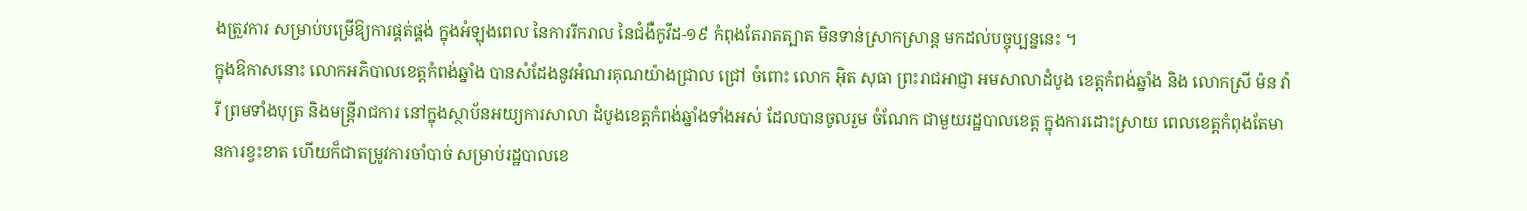ងត្រួវការ សម្រាប់បម្រើឱ្យការផ្គត់ផ្គង់ ក្នុងអំឡុងពេល នៃការរីករាល នៃជំងឺកូវីដ-១៩ កំពុងតែរាតត្បាត មិនទាន់ស្រាកស្រាន្ដ មកដល់បច្ចុប្បន្ននេះ ។
ក្នុងឱកាសនោះ លោកអភិបាលខេត្តកំពង់ឆ្នាំង បានសំដែងនូវអំណរគុណយ៉ាងជ្រាល ជ្រៅ ចំពោះ លោក អ៊ិត សុធា ព្រះរាជអាជ្ញា អមសាលាដំបូង ខេត្តកំពង់ឆ្នាំង និង លោកស្រី ម៉ន វ៉ារី ព្រមទាំងបុត្រ និងមន្ត្រីរាជការ នៅក្នុងស្ថាប័នអយ្យការសាលា ដំបូងខេត្តកំពង់ឆ្នាំងទាំងអស់ ដែលបានចូលរួម ចំណែក ជាមួយរដ្ឋបាលខេត្ត ក្នុងការដោះស្រាយ ពេលខេត្តកំពុងតែមានការខ្វះខាត ហើយក៏ជាតម្រូវការចាំបាច់ សម្រាប់រដ្ឋបាលខេ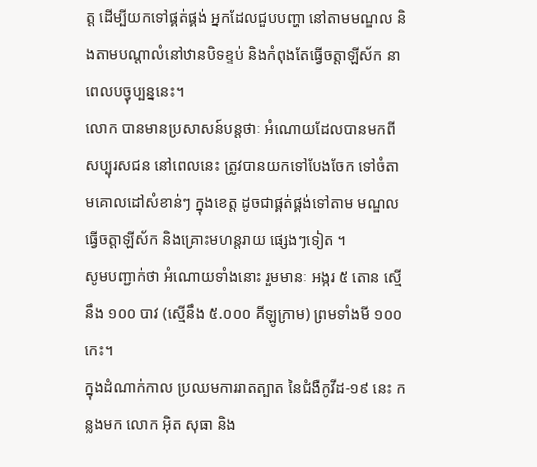ត្ត ដើម្បីយកទៅផ្គត់ផ្គង់ អ្នកដែលជួបបញ្ហា នៅតាមមណ្ឌល និងតាមបណ្តាលំនៅឋានបិទខ្ទប់ និងកំពុងតែធ្វើចត្តាឡីស័ក នាពេលបច្វុប្បន្ននេះ។
លោក បានមានប្រសាសន៍បន្តថាៈ អំណោយដែលបានមកពី សប្បុរសជន នៅពេលនេះ ត្រូវបានយកទៅបែងចែក ទៅចំតាមគោលដៅសំខាន់ៗ ក្នុងខេត្ត ដូចជាផ្គត់ផ្គង់ទៅតាម មណ្ឌលធ្វើចត្តាឡីស័ក និងគ្រោះមហន្តរាយ ផ្សេងៗទៀត ។
សូមបញ្ជាក់ថា អំណោយទាំងនោះ រួមមានៈ អង្ករ ៥ តោន ស្មើនឹង ១០០ បាវ (ស្មើនឹង ៥.០០០ គីឡូក្រាម) ព្រមទាំងមី ១០០ កេះ។
ក្នុងដំណាក់កាល ប្រឈមការរាតត្បាត នៃជំងឺកូវីដ-១៩ នេះ កន្លងមក លោក អ៊ិត សុធា និង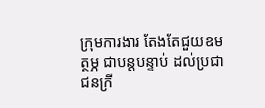ក្រុមការងារ តែងតែជួយឧមត្ថម្ភ ជាបន្តបន្ទាប់ ដល់ប្រជាជនក្រី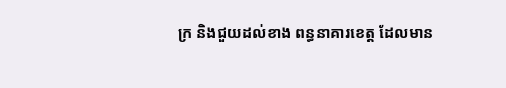ក្រ និងជួយដល់ខាង ពន្ធនាគារខេត្ត ដែលមាន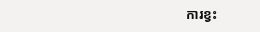ការខ្វះ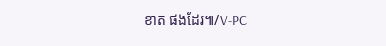ខាត ផងដែរ៕/V-PC